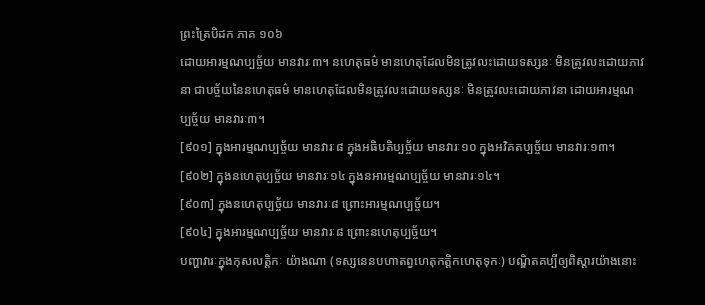ព្រះត្រៃបិដក ភាគ ១០៦
ដោយអារម្មណប្បច្ច័យ មានវារៈ៣។ នហេតុធម៌ មានហេតុដែលមិនត្រូវលះដោយទស្សនៈ មិនត្រូវលះដោយភាវនា ជាបច្ច័យនៃនហេតុធម៌ មានហេតុដែលមិនត្រូវលះដោយទស្សនៈ មិនត្រូវលះដោយភាវនា ដោយអារម្មណប្បច្ច័យ មានវារៈ៣។
[៩០១] ក្នុងអារម្មណប្បច្ច័យ មានវារៈ៨ ក្នុងអធិបតិប្បច្ច័យ មានវារៈ១០ ក្នុងអវិគតប្បច្ច័យ មានវារៈ១៣។
[៩០២] ក្នុងនហេតុប្បច្ច័យ មានវារៈ១៤ ក្នុងនអារម្មណប្បច្ច័យ មានវារៈ១៤។
[៩០៣] ក្នុងនហេតុប្បច្ច័យ មានវារៈ៨ ព្រោះអារម្មណប្បច្ច័យ។
[៩០៤] ក្នុងអារម្មណប្បច្ច័យ មានវារៈ៨ ព្រោះនហេតុប្បច្ច័យ។
បញ្ហាវារៈក្នុងកុសលត្តិកៈ យ៉ាងណា (ទស្សនេនបហាតព្វហេតុកត្តិកហេតុទុកៈ) បណ្ឌិតគប្បីឲ្យពិស្តារយ៉ាងនោះ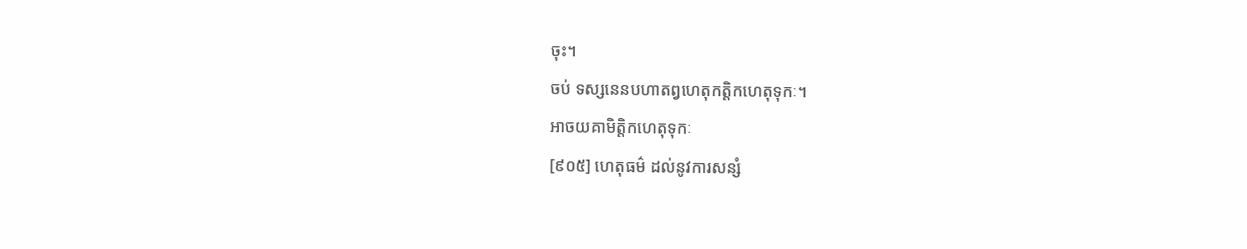ចុះ។
ចប់ ទស្សនេនបហាតព្វហេតុកត្តិកហេតុទុកៈ។
អាចយគាមិត្តិកហេតុទុកៈ
[៩០៥] ហេតុធម៌ ដល់នូវការសន្សំ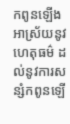កពូនឡើង អាស្រ័យនូវហេតុធម៌ ដល់នូវការសន្សំកពូនឡើ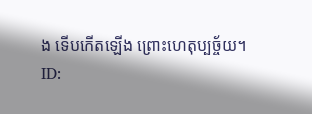ង ទើបកើតឡើង ព្រោះហេតុប្បច្ច័យ។
ID: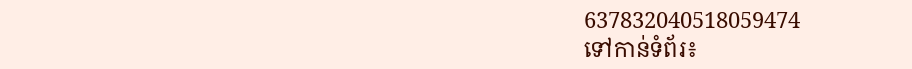637832040518059474
ទៅកាន់ទំព័រ៖